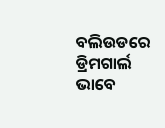ବଲିଉଡରେ ଡ୍ରିମଗାର୍ଲ ଭାବେ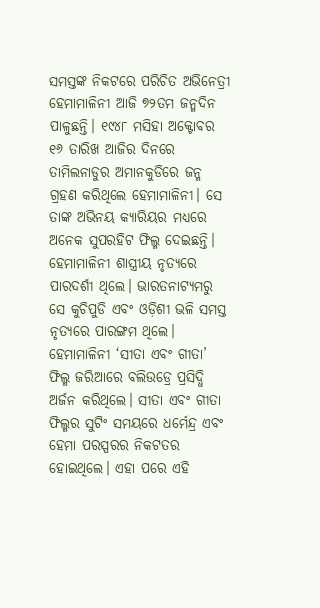ସମସ୍ତଙ୍କ ନିକଟରେ ପରିଚିତ ଅଭିନେତ୍ରୀ ହେମାମାଳିନୀ ଆଜି ୭୨ତମ ଜନ୍ମଦିନ ପାଳୁଛନ୍ତି। ୧୯୪୮ ମସିହା ଅକ୍ଟୋବର ୧୬ ତାରିଖ ଆଜିର ଦିନରେ ତାମିଲନାଡୁର ଅମାନକୁଡିରେ ଜନ୍ମ ଗ୍ରହଣ କରିଥିଲେ ହେମାମାଳିନୀ। ସେ ତାଙ୍କ ଅଭିନୟ କ୍ୟାରିୟର ମଧ୍ୟରେ ଅନେକ ସୁପରହିଟ ଫିଲ୍ମ ଦେଇଛନ୍ତି। ହେମାମାଳିନୀ ଶାସ୍ତ୍ରୀୟ ନୃତ୍ୟରେ ପାରଦର୍ଶୀ ଥିଲେ। ଭାରତନାଟ୍ୟମରୁ ସେ କୁଚିପୁଡି ଏବଂ ଓଡ଼ିଶୀ ଭଳି ସମସ୍ତ ନୃତ୍ୟରେ ପାରଙ୍ଗମ ଥିଲେ। ହେମାମାଳିନୀ ‘ସୀତା ଏବଂ ଗୀତା’ ଫିଲ୍ମ ଜରିଆରେ ବଲିଉଡ୍ରେ ପ୍ରସିଦ୍ଧି ଅର୍ଜନ କରିଥିଲେ। ସୀତା ଏବଂ ଗୀତା ଫିଲ୍ମର ସୁଟିଂ ସମୟରେ ଧର୍ମେନ୍ଦ୍ର ଏବଂ ହେମା ପରସ୍ପରର ନିକଟତର ହୋଇଥିଲେ। ଏହା ପରେ ଏହି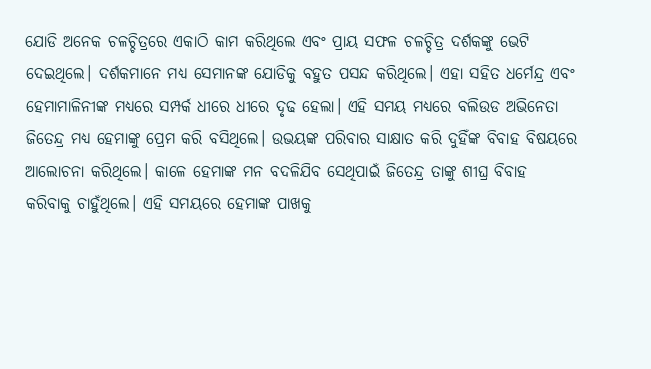ଯୋଡି ଅନେକ ଚଳଚ୍ଚିତ୍ରରେ ଏକାଠି କାମ କରିଥିଲେ ଏବଂ ପ୍ରାୟ ସଫଳ ଚଳଚ୍ଚିତ୍ର ଦର୍ଶକଙ୍କୁ ଭେଟି ଦେଇଥିଲେ। ଦର୍ଶକମାନେ ମଧ୍ୟ ସେମାନଙ୍କ ଯୋଡିକୁ ବହୁତ ପସନ୍ଦ କରିଥିଲେ। ଏହା ସହିତ ଧର୍ମେନ୍ଦ୍ର ଏବଂ ହେମାମାଳିନୀଙ୍କ ମଧ୍ୟରେ ସମ୍ପର୍କ ଧୀରେ ଧୀରେ ଦୃଢ ହେଲା। ଏହି ସମୟ ମଧ୍ୟରେ ବଲିଉଡ ଅଭିନେତା ଜିତେନ୍ଦ୍ର ମଧ୍ୟ ହେମାଙ୍କୁ ପ୍ରେମ କରି ବସିଥିଲେ। ଉଭୟଙ୍କ ପରିବାର ସାକ୍ଷାତ କରି ଦୁହିଁଙ୍କ ବିବାହ ବିଷୟରେ ଆଲୋଚନା କରିଥିଲେ। କାଳେ ହେମାଙ୍କ ମନ ବଦଳିଯିବ ସେଥିପାଇଁ ଜିତେନ୍ଦ୍ର ତାଙ୍କୁ ଶୀଘ୍ର ବିବାହ କରିବାକୁ ଚାହୁଁଥିଲେ। ଏହି ସମୟରେ ହେମାଙ୍କ ପାଖକୁ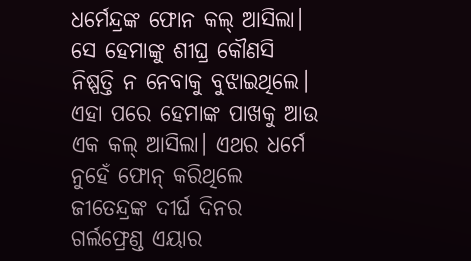ଧର୍ମେନ୍ଦ୍ରଙ୍କ ଫୋନ କଲ୍ ଆସିଲା। ସେ ହେମାଙ୍କୁ ଶୀଘ୍ର କୌଣସି ନିଷ୍ପତ୍ତି ନ ନେବାକୁ ବୁଝାଇଥିଲେ। ଏହା ପରେ ହେମାଙ୍କ ପାଖକୁ ଆଉ ଏକ କଲ୍ ଆସିଲା। ଏଥର ଧର୍ମେ ନୁହେଁ ଫୋନ୍ କରିଥିଲେ ଜୀତେନ୍ଦ୍ରଙ୍କ ଦୀର୍ଘ ଦିନର ଗର୍ଲଫ୍ରେଣ୍ଡ ଏୟାର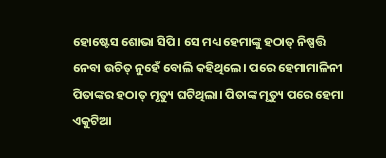ହୋଷ୍ଟେସ ଶୋଭା ସିପି। ସେ ମଧ୍ୟ ହେମାଙ୍କୁ ହଠାତ୍ ନିଷ୍ପତ୍ତି ନେବା ଉଚିତ୍ ନୁହେଁ ବୋଲି କହିଥିଲେ। ପରେ ହେମାମାଳିନୀ ପିତାଙ୍କର ହଠାତ୍ ମୃତ୍ୟୁ ଘଟିଥିଲା। ପିତାଙ୍କ ମୃତ୍ୟୁ ପରେ ହେମା ଏକୁଟିଆ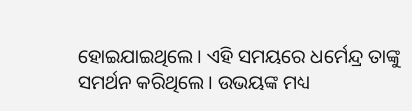ହୋଇଯାଇଥିଲେ। ଏହି ସମୟରେ ଧର୍ମେନ୍ଦ୍ର ତାଙ୍କୁ ସମର୍ଥନ କରିଥିଲେ। ଉଭୟଙ୍କ ମଧ୍ୟ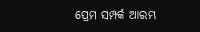ପ୍ରେମ ସମ୍ପର୍କ ଆରମ୍ଭ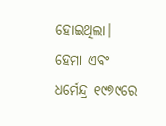ହୋଇଥିଲା। ହେମା ଏବଂ ଧର୍ମେନ୍ଦ୍ର ୧୯୭୯ରେ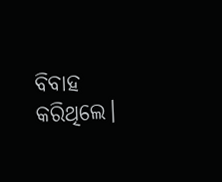ବିବାହ କରିଥିଲେ।